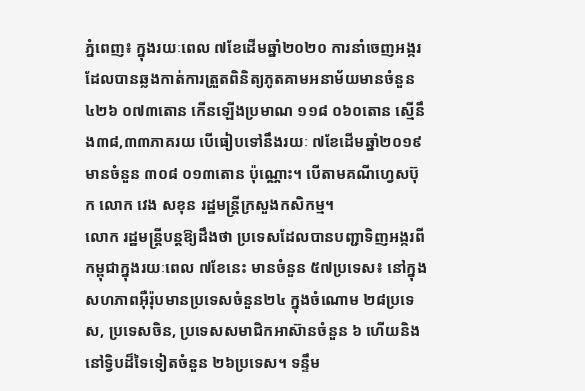ភ្នំពេញ៖ ក្នុងរយៈពេល ៧ខែដើមឆ្នាំ២០២០ ការនាំចេញអង្ករដែលបានឆ្លងកាត់ការត្រួតពិនិត្យភូតគាមអនាម័យមានចំនួន ៤២៦ ០៧៣តោន កើនឡើងប្រមាណ ១១៨ ០៦០តោន ស្មើនឹង៣៨,៣៣ភាគរយ បើធៀបទៅនឹងរយៈ ៧ខែដើមឆ្នាំ២០១៩ មានចំនួន ៣០៨ ០១៣តោន ប៉ុណ្ណោះ។ បើតាមគណីហ្វេសប៊ុក លោក វេង សខុន រដ្ឋមន្រ្តីក្រសួងកសិកម្ម។
លោក រដ្ឋមន្រ្តីបន្តឱ្យដឹងថា ប្រទេសដែលបានបញ្ជាទិញអង្ករពីកម្ពុជាក្នុងរយៈពេល ៧ខែនេះ មានចំនួន ៥៧ប្រទេស៖ នៅក្នុងសហភាពអ៊ឺរ៉ុបមានប្រទេសចំនួន២៤ ក្នុងចំណោម ២៨ប្រទេស, ប្រទេសចិន, ប្រទេសសមាជិកអាស៊ានចំនួន ៦ ហើយនិងនៅទ្វិបដ៏ទៃទៀតចំនួន ២៦ប្រទេស។ ទន្ទឹម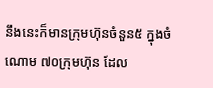នឹងនេះក៏មានក្រុមហ៊ុនចំនួន៥ ក្នុងចំណោម ៧០ក្រុមហ៊ុន ដែល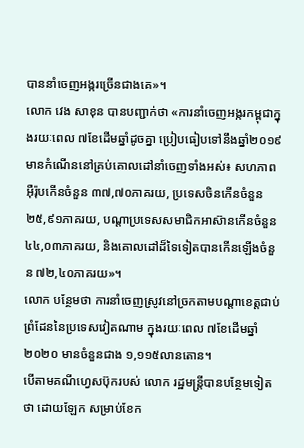បាននាំចេញអង្ករច្រើនជាងគេ»។
លោក វេង សាខុន បានបញ្ជាក់ថា «ការនាំចេញអង្ករកម្ពុជាក្នុងរយៈពេល ៧ខែដើមឆ្នាំដូចគ្នា ប្រៀបធៀបទៅនឹងឆ្នាំ២០១៩ មានកំណើននៅគ្រប់គោលដៅនាំចេញទាំងអស់៖ សហភាពអ៊ឺរ៉ុបកើនចំនួន ៣៧,៧០ភាគរយ, ប្រទេសចិនកើនចំនួន ២៥,៩១ភាគរយ, បណ្តាប្រទេសសមាជិកអាស៊ានកើនចំនួន ៤៤,០៣ភាគរយ, និងគោលដៅដ៏ទៃទៀតបានកើនឡើងចំនួន ៧២,៤០ភាគរយ»។
លោក បន្ថែមថា ការនាំចេញស្រូវនៅច្រកតាមបណ្តាខេត្តជាប់ព្រំដែននៃប្រទេសវៀតណាម ក្នុងរយៈពេល ៧ខែដើមឆ្នាំ២០២០ មានចំនួនជាង ១,១១៥លានតោន។
បើតាមគណីហ្វេសប៊ុករបស់ លោក រដ្ឋមន្រ្តីបានបន្ថែមទៀតថា ដោយឡែក សម្រាប់ខែក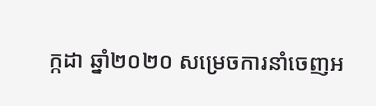ក្កដា ឆ្នាំ២០២០ សម្រេចការនាំចេញអ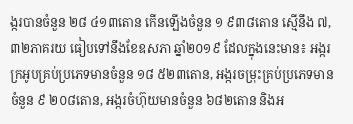ង្ករបានចំនួន ២៨ ៤១៣តោន កើនឡើងចំនួន ១ ៩៣៨តោន ស្មើនឹង ៧,៣២ភាគរយ ធៀបទៅនឹងខែឧសភា ឆ្នាំ២០១៩ ដែលក្នុងនេះមាន៖ អង្ករក្រអូបគ្រប់ប្រភេទមានចំនួន ១៨ ៥២៣តោន, អង្ករចម្រុះគ្រប់ប្រភេទមានចំនួន ៩ ២០៨តោន, អង្ករចំហ៊ុយមានចំនួន ៦៨២តោន និងអ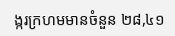ង្ករក្រហមមានចំនួន ២៨,៤១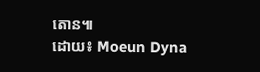តោន៕
ដោយ៖ Moeun Dyna